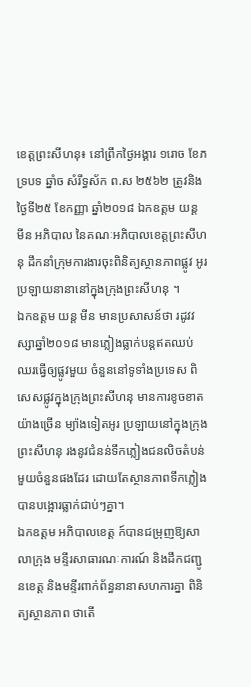ខេត្តព្រះសីហនុ៖ នៅព្រឹកថ្ងៃអង្គារ ១រោច ខែភទ្របទ ឆ្នាំច សំរឹទ្ធស័ក ព.ស ២៥៦២ ត្រូវនិងថ្ងៃទី២៥ ខែកញ្ញា ឆ្នាំ២០១៨ ឯកឧត្តម យន្ត មីន អភិបាល នៃគណៈអភិបាលខេត្តព្រះសីហនុ ដឹកនាំក្រុមការងារចុះពិនិត្យស្ថានភាពផ្លូវ អូរ ប្រឡាយនានានៅក្នុងក្រុងព្រះសីហនុ ។
ឯកឧត្តម យន្ត មីន មានប្រសាសន៍ថា រដូវវស្សាឆ្នាំ២០១៨ មានភ្លៀងធ្លាក់បន្តឥតឈប់ ឈរធ្វើឲ្យផ្លូវមួយ ចំនួននៅទូទាំងប្រទេស ពិសេសផ្លូវក្នុងក្រុងព្រះសីហនុ មានការខូចខាតយ៉ាងច្រើន ម្យ៉ាងទៀតអូរ ប្រឡាយនៅក្នុងក្រុងព្រះសីហនុ រងនូវជំនន់ទឹកភ្លៀងជនលិចតំបន់មួយចំនួនផងដែរ ដោយតែស្ថានភាពទឹកភ្លៀងបានបង្អោរធ្លាក់ជាប់ៗគ្នា។
ឯកឧត្តម អភិបាលខេត្ត ក៍បានជម្រុញឱ្យសាលាក្រុង មន្ទីរសាធារណៈការណ៍ និងដឹកជញ្ជូនខេត្ត និងមន្ទីរពាក់ព័ន្ធនានាសហការគ្នា ពិនិត្យស្ថានភាព ថាតើ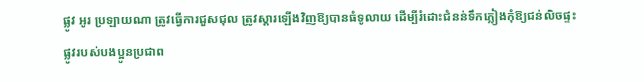ផ្លូវ អូរ ប្រឡាយណា ត្រូវធ្វើការជួសជុល ត្រូវស្តារឡើងវិញឱ្យបានធំទូលាយ ដើម្បីរំដោះជំនន់ទឹកភ្លៀងកុំឱ្យជន់លិចផ្ទះ ផ្លូវរបស់បងប្អូនប្រជាព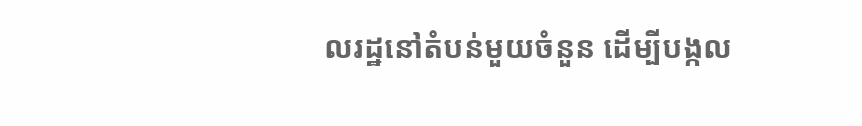លរដ្ឋនៅតំបន់មួយចំនួន ដើម្បីបង្កល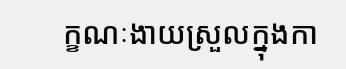ក្ខណៈងាយស្រួលក្នុងកា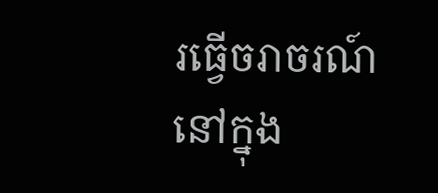រធ្វើចរាចរណ៍នៅក្នុង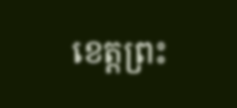ខេត្តព្រះ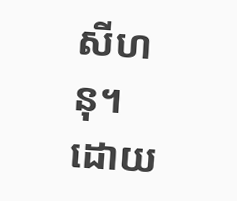សីហនុ។
ដោយ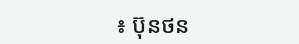៖ ប៊ុនថន